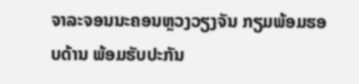ຈາລະຈອນນະຄອນຫຼວງວຽງຈັນ ກຽມພ້ອມຮອບດ້ານ ພ້ອມຮັບປະກັນ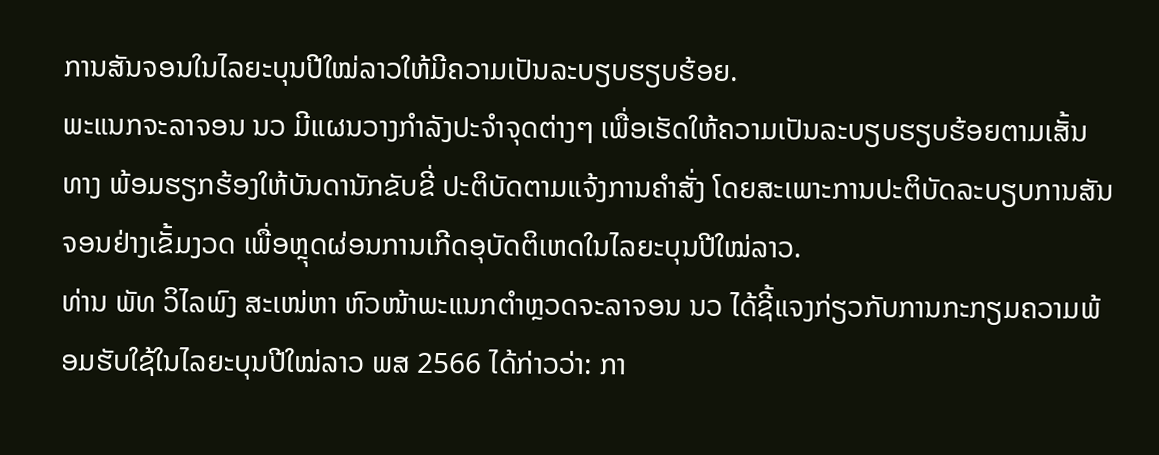ການສັນຈອນໃນໄລຍະບຸນປີໃໝ່ລາວໃຫ້ມີຄວາມເປັນລະບຽບຮຽບຮ້ອຍ.
ພະແນກຈະລາຈອນ ນວ ມີແຜນວາງກຳລັງປະຈຳຈຸດຕ່າງໆ ເພື່ອເຮັດໃຫ້ຄວາມເປັນລະບຽບຮຽບຮ້ອຍຕາມເສັ້ນທາງ ພ້ອມຮຽກຮ້ອງໃຫ້ບັນດານັກຂັບຂີ່ ປະຕິບັດຕາມແຈ້ງການຄຳສັ່ງ ໂດຍສະເພາະການປະຕິບັດລະບຽບການສັນຈອນຢ່າງເຂັ້ມງວດ ເພື່ອຫຼຸດຜ່ອນການເກີດອຸບັດຕິເຫດໃນໄລຍະບຸນປີໃໝ່ລາວ.
ທ່ານ ພັທ ວິໄລພົງ ສະເໜ່ຫາ ຫົວໜ້າພະແນກຕຳຫຼວດຈະລາຈອນ ນວ ໄດ້ຊີ້ແຈງກ່ຽວກັບການກະກຽມຄວາມພ້ອມຮັບໃຊ້ໃນໄລຍະບຸນປີໃໝ່ລາວ ພສ 2566 ໄດ້ກ່າວວ່າ: ກາ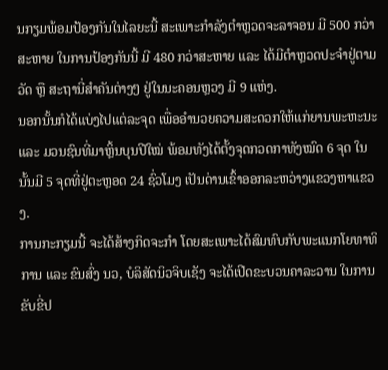ນກຽມພ້ອມປ້ອງກັນໃນໄລຍະນີ້ ສະເພາະກຳລັງຕຳຫຼວດຈະລາຈອນ ມີ 500 ກວ່າສະຫາຍ ໃນການປ້ອງກັນນີ້ ມີ 480 ກວ່າສະຫາຍ ແລະ ໄດ້ມີຕຳຫຼວດປະຈຳຢູ່ຕາມວັດ ຫຼື ສະຖານີ່ສຳຄັນຕ່າງໆ ຢູ່ໃນນະຄອນຫຼວງ ມີ 9 ແຫ່ງ.
ນອກນັ້ນກໍໄດ້ແບ່ງໄປແຕ່ລະຈຸດ ເພື່ອອຳນວຍຄວາມສະດວກໃຫ້ແກ່ຍານພະຫະນະ ແລະ ມວນຊົນທີ່ມາຫຼິ້ນບຸນປີໃໝ່ ພ້ອມທັງໄດ້ຕັ້ງຈຸດກວດກາທັງໝົດ 6 ຈຸດ ໃນນັ້ນມີ 5 ຈຸດທີ່ຢູ່ຕະຫຼອດ 24 ຊົ່ວໂມງ ເປັນດ່ານເຂົ້າອອກລະຫວ່າງແຂວງຫາແຂວງ.
ການກະກຽມນີ້ ຈະໄດ້ສ້າງກິດຈະກຳ ໂດຍສະເພາະໄດ້ສົມທົບກັບພະແນກໂຍທາທິການ ແລະ ຂົນສົ່ງ ນວ, ບໍລິສັດນິວຈິບເຊັງ ຈະໄດ້ເປີດຂະບວນຄາລະວານ ໃນການຂັບຂີ່ປ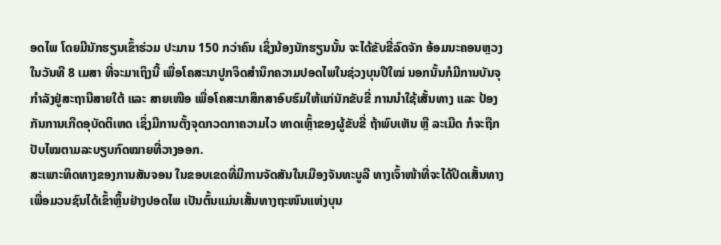ອດໄພ ໂດຍມີນັກຮຽນເຂົ້າຮ່ວມ ປະມານ 150 ກວ່າຄົນ ເຊິ່ງນ້ອງນັກຮຽນນັ້ນ ຈະໄດ້ຂັບຂີ່ລົດຈັກ ອ້ອມນະຄອນຫຼວງໃນວັນທີ 8 ເມສາ ທີ່ຈະມາເຖິງນີ້ ເພື່ອໂຄສະນາປູກຈິດສຳນຶກຄວາມປອດໄພໃນຊ່ວງບຸນປີໃໝ່ ນອກນັ້ນກໍມີການບັນຈຸກຳລັງຢູ່ສະຖານີສາຍໃຕ້ ແລະ ສາຍເໜືອ ເພື່ອໂຄສະນາສຶກສາອົບຮົມໃຫ້ແກ່ນັກຂັບຂີ່ ການນຳໃຊ້ເສັ້ນທາງ ແລະ ປ້ອງກັນການເກີດອຸບັດຕິເຫດ ເຊິ່ງມີການຕັ້ງຈຸດກວດກາຄວາມໄວ ທາດເຫຼົ້າຂອງຜູ້ຂັບຂີ່ ຖ້າພົບເຫັນ ຫຼື ລະເມີດ ກໍຈະຖືກປັບໄໝຕາມລະບຽບກົດໝາຍທີ່ວາງອອກ.
ສະເພາະທິດທາງຂອງການສັນຈອນ ໃນຂອບເຂດທີ່ມີການຈັດສັນໃນເມືອງຈັນທະບູລີ ທາງເຈົ້າໜ້າທີ່ຈະໄດ້ປິດເສັ້ນທາງເພື່ອມວນຊົນໄດ້ເຂົ້າຫຼິ້ນຢ່າງປອດໄພ ເປັນຕົ້ນແມ່ນເສັ້ນທາງຖະໜົນແຫ່ງບຸນ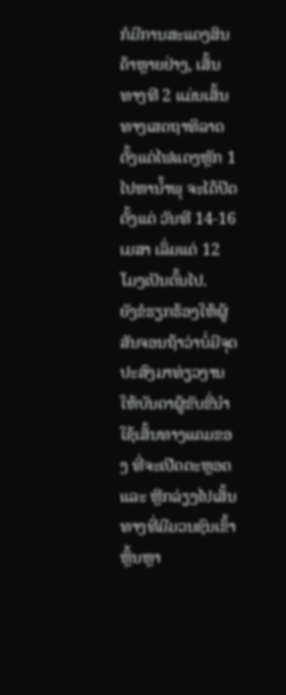ກໍມີການສະແດງສິນຄ້າຫຼາຍຢ່າງ, ເສັ້ນທາງທີ 2 ແມ່ນເສັ້ນທາງເສດຖາທິລາດ ຕັ້ງແຕ່ໄຟແດງຫຼັກ 1 ໄປຫານ້ຳພຸ ຈະໄດ້ປິດຕັ້ງແຕ່ ວັນທີ 14-16 ເມສາ ເລິ່ມແຕ່ 12 ໂມງເປັນຕົ້ນໄປ.
ຍັງຂໍຮຽກຮ້ອງໃຫ້ຜູ້ສັນຈອນຖ້າວ່າບໍ່ມີຈຸດປະສົງມາທ່ຽວງານ ໃຫ້ບັນດາຜູ້ຂັບຂີ່ນຳໃຊ້ເສັ້ນທາງແຄມຂອງ ທີ່ຈະເປີດຕະຫຼອດ ແລະ ຫຼີກລ່ຽງໄປເສັ້ນທາງທີ່ມີມວນຊົນເຂົ້າຫຼິ້ນຫຼາ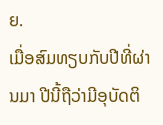ຍ.
ເມື່ອສົມທຽບກັບປີທີ່ຜ່ານມາ ປີນີ້ຖືວ່າມີອຸບັດຕິ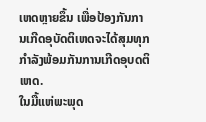ເຫດຫຼາຍຂຶ້ນ ເພື່ອປ້ອງກັນການເກີດອຸບັດຕິເຫດຈະໄດ້ສຸມທຸກກຳລັງພ້ອມກັນການເກີດອຸບດຕິເຫດ.
ໃນມື້ແຫ່ພະພຸດ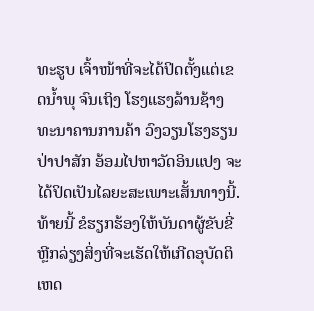ທະຮູບ ເຈົ້າໜ້າທີ່ຈະໄດ້ປິດຕັ້ງແຕ່ເຂດນ້ຳພຸ ຈົນເຖິງ ໂຮງແຮງລ້ານຊ້າງ ທະນາຄານການຄ້າ ວົງວຽນໂຮງຮຽນປ່າປາສັກ ອ້ອມໄປຫາວັດອິນແປງ ຈະໄດ້ປິດເປັນໄລຍະສະເພາະເສັ້ນທາງນີ້.
ທ້າຍນີ້ ຂໍຮຽກຮ້ອງໃຫ້ບັນດາຜູ້ຂັບຂີ່ຫຼີກລ່ຽງສິ່ງທີ່ຈະເຮັດໃຫ້ເກີດອຸບັດຕິເຫດ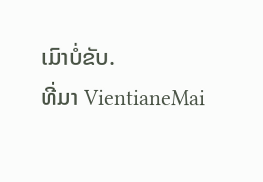ເມົາບໍ່ຂັບ.
ທີ່ມາ VientianeMai